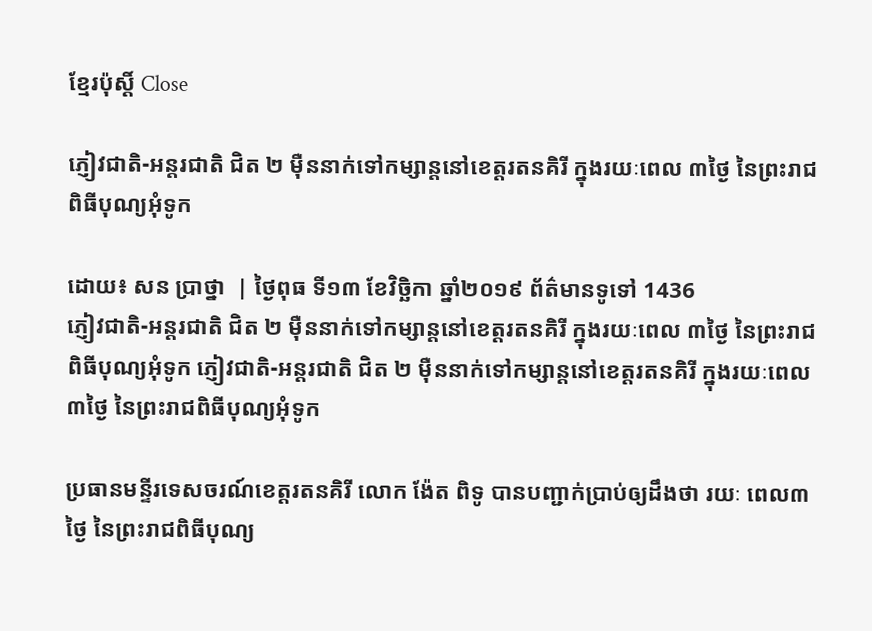ខ្មែរប៉ុស្ដិ៍ Close

ភ្ញៀវជាតិ-អន្តរជាតិ ជិត ២ ម៉ឺននាក់ទៅកម្សាន្តនៅខេត្តរតនគិរី ក្នុងរយៈពេល ៣ថ្ងៃ នៃព្រះរាជពិធីបុណ្យអុំទូក

ដោយ៖ សន ប្រាថ្នា  | ថ្ងៃពុធ ទី១៣ ខែវិច្ឆិកា ឆ្នាំ២០១៩ ព័ត៌មានទូទៅ 1436
ភ្ញៀវជាតិ-អន្តរជាតិ ជិត ២ ម៉ឺននាក់ទៅកម្សាន្តនៅខេត្តរតនគិរី ក្នុងរយៈពេល ៣ថ្ងៃ នៃព្រះរាជពិធីបុណ្យអុំទូក ភ្ញៀវជាតិ-អន្តរជាតិ ជិត ២ ម៉ឺននាក់ទៅកម្សាន្តនៅខេត្តរតនគិរី ក្នុងរយៈពេល ៣ថ្ងៃ នៃព្រះរាជពិធីបុណ្យអុំទូក

ប្រធានមន្ទីរទេសចរណ៍ខេត្តរតនគិរី លោក ង៉ែត ពិទូ បានបញ្ជាក់ប្រាប់ឲ្យដឹងថា រយៈ ពេល៣ថ្ងៃ នៃព្រះរាជពិធីបុណ្យ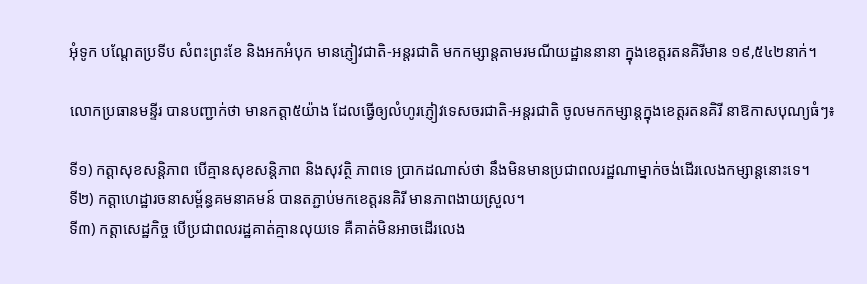អុំទូក បណ្តែតប្រទីប សំពះព្រះខែ និងអកអំបុក មានភ្ញៀវជាតិ-អន្តរជាតិ មកកម្សាន្តតាមរមណីយដ្ឋាននានា ក្នុងខេត្តរតនគិរីមាន ១៩,៥៤២នាក់។

លោកប្រធានមន្ទីរ បានបញ្ជាក់ថា មានកត្តា៥យ៉ាង ដែលធ្វើឲ្យលំហូរភ្ញៀវទេសចរជាតិ-អន្តរជាតិ ចូលមកកម្សាន្តក្នុងខេត្តរតនគិរី នាឱកាសបុណ្យធំៗ៖

ទី១) កត្តាសុខសន្តិភាព បើគ្មានសុខសន្តិភាព និងសុវត្ថិ ភាពទេ ប្រាកដណាស់ថា នឹងមិនមានប្រជាពលរដ្ឋណាម្នាក់ចង់ដើរលេងកម្សាន្តនោះទេ។
ទី២) កត្តាហេដ្ឋារចនាសម្ព័ន្ធគមនាគមន៍ បានតភ្ជាប់មកខេត្តរនគិរី មានភាពងាយស្រួល។
ទី៣) កត្តាសេដ្ឋកិច្ច បើប្រជាពលរដ្ឋគាត់គ្មានលុយទេ គឺគាត់មិនអាចដើរលេង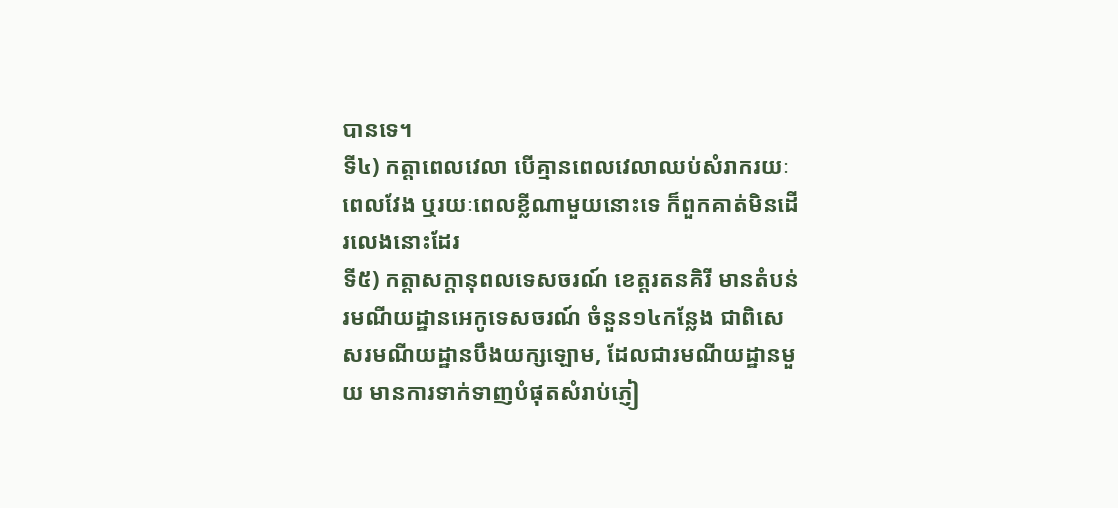បានទេ។
ទី៤) កត្តាពេលវេលា បើគ្មានពេលវេលាឈប់សំរាករយៈ ពេលវែង ឬរយៈពេលខ្លីណាមួយនោះទេ ក៏ពួកគាត់មិនដើរលេងនោះដែរ
ទី៥) កត្តាសក្តានុពលទេសចរណ៍ ខេត្តរតនគិរី មានតំបន់រមណីយដ្ឋានអេកូទេសចរណ៍ ចំនួន១៤កន្លែង ជាពិសេ សរមណីយដ្ឋានបឹងយក្សឡោម, ដែលជារមណីយដ្ឋានមួយ មានការទាក់ទាញបំផុតសំរាប់ភ្ញៀ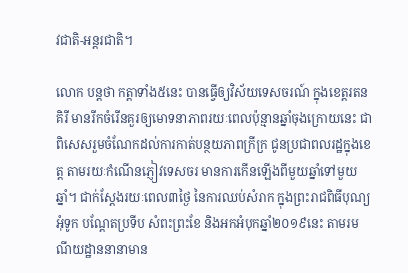វជាតិ-អន្តរជាតិ។

លោក បន្តថា កត្តាទាំង៥នេះ បានធ្វើឲ្យវិស័យទេសចរណ៍ ក្នុងខេត្តរតនគិរី មានរីកចំរើនគួរឲ្យមោទនាភាពរយៈពេលប៉ុន្មានឆ្នាំចុងក្រោយនេះ ជាពិសេសរួមចំណែកដល់ការកាត់បន្ថយភាពក្រីក្រ ជូនប្រជាពលរដ្ឋក្នុងខេត្ត តាមរយៈកំណើនភ្ញៀវទេសចរ មានការកើនឡើងពីមួយឆ្នាំទៅមួយឆ្នាំ។ ជាក់ស្តែងរយៈពេល៣ថ្ងៃ នៃការឈប់សំរាក ក្នុងព្រះរាជពិធីបុណ្យអុំទូក បណ្តែតប្រទីប សំពះព្រះខែ និងអកអំបុកឆ្នាំ២០១៩នេះ តាមរមណីយដ្ឋាននានាមាន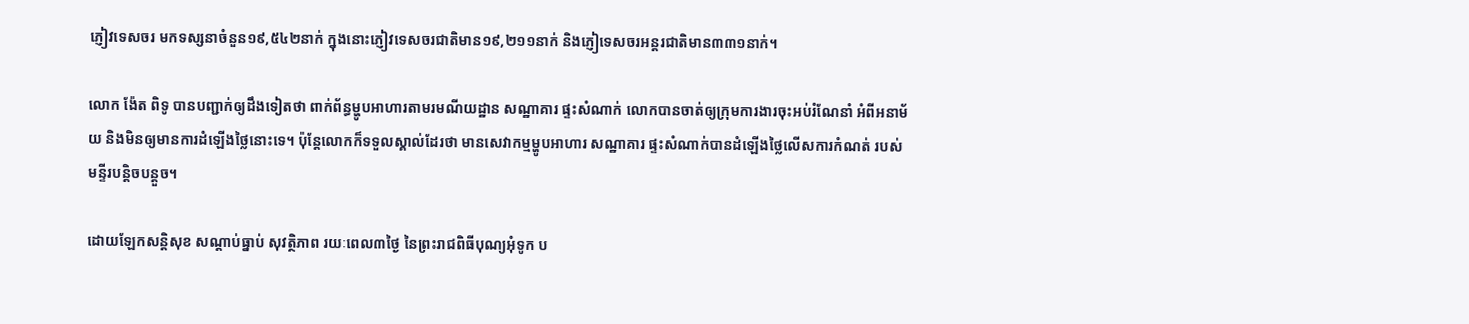ភ្ញៀវទេសចរ មកទស្សនាចំនួន១៩,៥៤២នាក់ ក្នុងនោះភ្ញៀវទេសចរជាតិមាន១៩,២១១នាក់ និងភ្ញៀទេសចរអន្តរជាតិមាន៣៣១នាក់។

លោក ង៉ែត ពិទូ បានបញ្ជាក់ឲ្យដឹងទៀតថា ពាក់ព័ន្ធម្ហូបអាហារតាមរមណីយដ្ឋាន សណ្ឋាគារ ផ្ទះសំណាក់ លោកបានចាត់ឲ្យក្រុមការងារចុះអប់រំណែនាំ អំពីអនាម័យ និងមិនឲ្យមានការដំឡើងថ្លៃនោះទេ។ ប៉ុន្តែលោកក៏ទទួលស្គាល់ដែរថា មានសេវាកម្មម្ហូបអាហារ សណ្ឋាគារ ផ្ទះសំណាក់បានដំឡើងថ្លៃលើសការកំណត់ របស់មន្ទីរបន្តិចបន្តួច។

ដោយឡែកសន្តិសុខ សណ្តាប់ធ្នាប់ សុវត្ថិភាព រយៈពេល៣ថ្ងៃ នៃព្រះរាជពិធីបុណ្យអុំទូក ប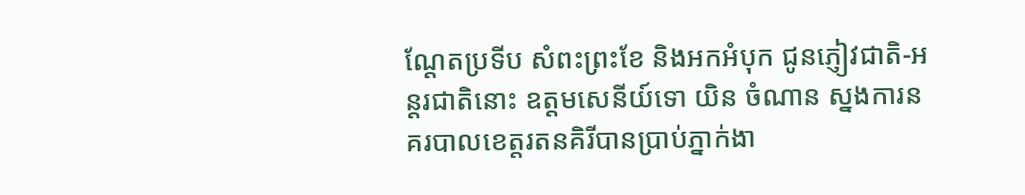ណ្តែតប្រទីប សំពះព្រះខែ និងអកអំបុក ជូនភ្ញៀវជាតិ-អន្តរជាតិនោះ ឧត្តមសេនីយ៍ទោ យិន ចំណាន ស្នងការនគរបាលខេត្តរតនគិរីបានប្រាប់ភ្នាក់ងា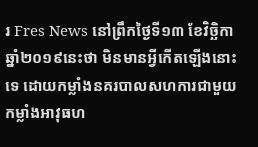រ Fres News នៅព្រឹកថ្ងៃទី១៣ ខែវិច្ឆិកា ឆ្នាំ២០១៩នេះថា មិនមានអ្វីកើតឡើងនោះទេ ដោយកម្លាំងនគរបាលសហការជាមួយកម្លាំងអាវុធហ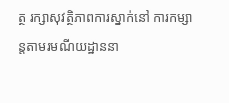ត្ថ រក្សាសុវត្ថិភាពការស្នាក់នៅ ការកម្សាន្តតាមរមណីយដ្ឋាននា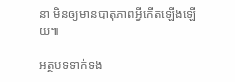នា មិនឲ្យមានបាតុភាពអ្វីកើតឡើងឡើយ៕

អត្ថបទទាក់ទង